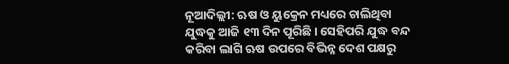ନୂଆଦିଲ୍ଲୀ: ଋଷ ଓ ୟୁକ୍ରେନ ମଧ୍ୟରେ ଚାଲିଥିବା ଯୁଦ୍ଧକୁ ଆଜି ୧୩ ଦିନ ପୂରିଛି । ସେହିପରି ଯୁଦ୍ଧ ବନ୍ଦ କରିବା ଲାଗି ଋଷ ଉପରେ ବିଭିନ୍ନ ଦେଶ ପକ୍ଷରୁ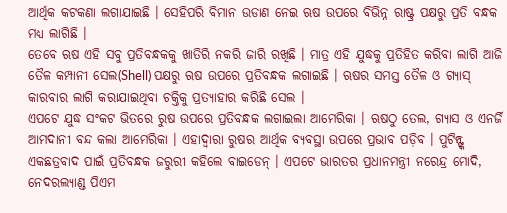ଆର୍ଥିକ କଟକଣା ଲଗାଯାଇଛି । ସେହିପରି ବିମାନ ଉଡାଣ ନେଇ ଋଷ ଉପରେ ବିଭିନ୍ନ ରାଷ୍ଟ୍ର ପକ୍ଷରୁ ପ୍ରତି ବନ୍ଧକ ମଧ୍ୟ ଲାଗିଛି ।
ତେବେ ଋଷ ଏହି ସବୁ ପ୍ରତିବନ୍ଧକକୁ ଖାତିରି ନକରି ଜାରି ରଖିଛି । ମାତ୍ର ଏହି ଯୁଦ୍ଧକୁ ପ୍ରତିହିତ କରିବା ଲାଗି ଆଜି ତୈଳ କମ୍ପାନୀ ସେଲ(Shell) ପକ୍ଷରୁ ଋଷ ଉପରେ ପ୍ରତିବନ୍ଧକ ଲଗାଇଛି । ଋଷର ସମସ୍ତ ତୈଳ ଓ ଗ୍ୟାସ୍ କାରବାର ଲାଗି କରାଯାଇଥିବା ଚକ୍ତିକୁ ପ୍ରତ୍ୟାହାର କରିଛି ସେଲ ।
ଏପଟେ ଯୁଦ୍ଧ ସଂକଟ ଭିତରେ ରୁଷ ଉପରେ ପ୍ରତିବନ୍ଧକ ଲଗାଇଲା ଆମେରିକା । ଋଷଠୁ ତେଲ, ଗ୍ୟାସ ଓ ଏନର୍ଜି ଆମଦାନୀ ବନ୍ଦ କଲା ଆମେରିକା । ଏହାଦ୍ୱାରା ରୁଷର ଆର୍ଥିକ ବ୍ୟବସ୍ଥା ଉପରେ ପ୍ରଭାବ ପଡ଼ିବ । ପୁଟିନ୍ଙ୍କ ଏକଛତ୍ରବାଦ ପାଇଁ ପ୍ରତିବନ୍ଧକ ଜରୁରୀ କହିଲେ ବାଇଡେନ୍ । ଏପଟେ ଭାରତର ପ୍ରଧାନମନ୍ତ୍ରୀ ନରେନ୍ଦ୍ର ମୋଦି, ନେଦରଲ୍ୟାଣ୍ଡ ପିଏମ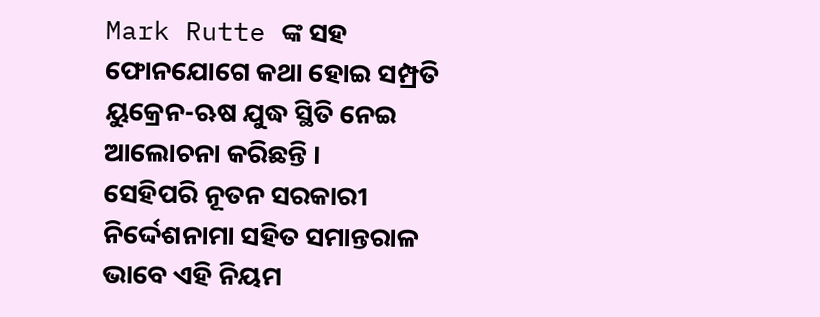Mark Rutte ଙ୍କ ସହ ଫୋନଯୋଗେ କଥା ହୋଇ ସମ୍ପ୍ରତି ୟୁକ୍ରେନ-ଋଷ ଯୁଦ୍ଧ ସ୍ଥିତି ନେଇ ଆଲୋଚନା କରିଛନ୍ତି ।
ସେହିପରି ନୂତନ ସରକାରୀ ନିର୍ଦ୍ଦେଶନାମା ସହିତ ସମାନ୍ତରାଳ ଭାବେ ଏହି ନିୟମ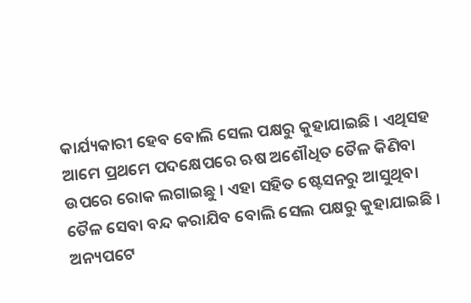କାର୍ଯ୍ୟକାରୀ ହେବ ବୋଲି ସେଲ ପକ୍ଷରୁ କୁହାଯାଇଛି । ଏଥିସହ ଆମେ ପ୍ରଥମେ ପଦକ୍ଷେପରେ ଋଷ ଅଶୌଧିତ ତୈଳ କିଣିବା ଉପରେ ରୋକ ଲଗାଇଛୁ । ଏହା ସହିତ ଷ୍ଟେସନରୁ ଆସୁଥିବା ତୈଳ ସେବା ବନ୍ଦ କରାଯିବ ବୋଲି ସେଲ ପକ୍ଷରୁ କୁହାଯାଇଛି ।
ଅନ୍ୟପଟେ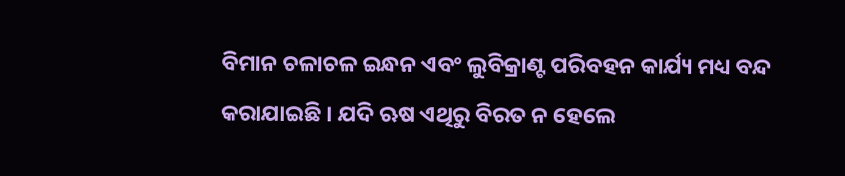ବିମାନ ଚଳାଚଳ ଇନ୍ଧନ ଏବଂ ଲୁବିକ୍ରାଣ୍ଟ ପରିବହନ କାର୍ଯ୍ୟ ମଧ୍ୟ ବନ୍ଦ କରାଯାଇଛି । ଯଦି ଋଷ ଏଥିରୁ ବିରତ ନ ହେଲେ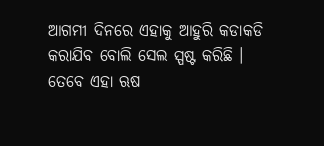ଆଗମୀ ଦିନରେ ଏହାକୁ ଆହୁରି କଡାକଡି କରାଯିବ ବୋଲି ସେଲ ସ୍ପଷ୍ଟ କରିଛି । ତେବେ ଏହା ଋଷ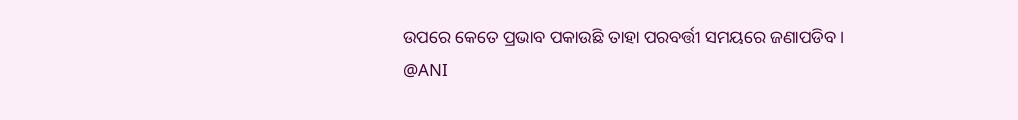ଉପରେ କେତେ ପ୍ରଭାବ ପକାଉଛି ତାହା ପରବର୍ତ୍ତୀ ସମୟରେ ଜଣାପଡିବ ।
@ANI